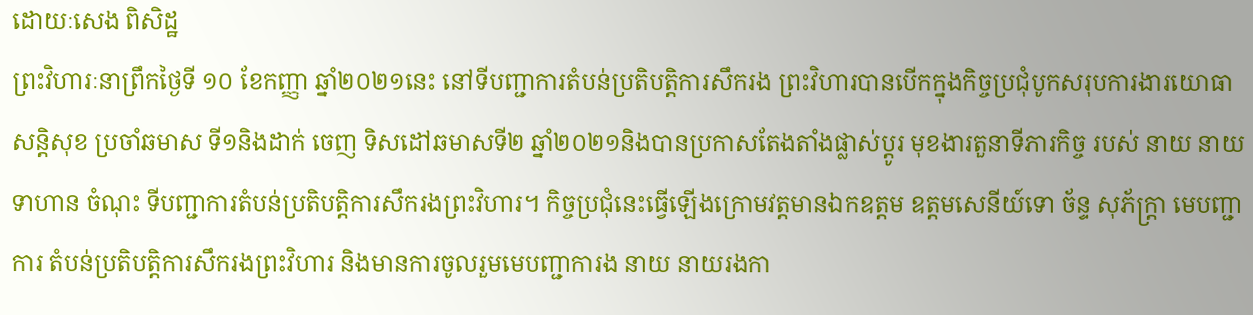ដោយៈសេង ពិសិដ្ឋ
ព្រះវិហារៈនាព្រឹកថ្ងៃទី ១០ ខែកញ្ញា ឆ្នាំ២០២១នេះ នៅទីបញ្ជាការតំបន់ប្រតិបត្តិការសឹករង ព្រះវិហារបានបើកក្នុងកិច្ចប្រជុំបូកសរុបការងារយោធាសន្តិសុខ ប្រចាំឆមាស ទី១និងដាក់ ចេញ ទិសដៅឆមាសទី២ ឆ្នាំ២០២១និងបានប្រកាសតែងតាំងផ្លាស់ប្តូរ មុខងារតួនាទីភារកិច្ច របស់ នាយ នាយទាហាន ចំណុះ ទីបញ្ជាការតំបន់ប្រតិបត្តិការសឹករងព្រះវិហារ។ កិច្ចប្រជុំនេះធ្វើឡើងក្រោមវត្តមានឯកឧត្ដម ឧត្តមសេនីយ៍ទោ ច័ន្ទ សុភ័ក្ត្រា មេបញ្ជាការ តំបន់ប្រតិបត្តិការសឹករងព្រះវិហារ និងមានការចូលរួមមេបញ្ជាការង នាយ នាយរងកា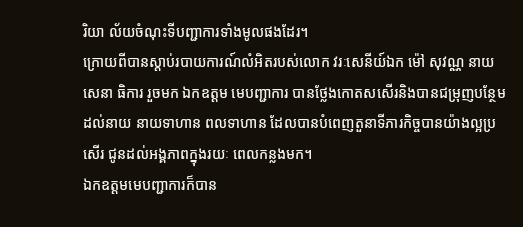រិយា ល័យចំណុះទីបញ្ជាការទាំងមូលផងដែរ។
ក្រោយពីបានស្ដាប់របាយការណ៍លំអិតរបស់លោក វរៈសេនីយ៍ឯក ម៉ៅ សុវណ្ណ នាយសេនា ធិការ រួចមក ឯកឧត្ដម មេបញ្ជាការ បានថ្លែងកោតសសើរនិងបានជម្រុញបន្ថែមដល់នាយ នាយទាហាន ពលទាហាន ដែលបានបំពេញតួនាទីភារកិច្ចបានយ៉ាងល្អប្រសើរ ជូនដល់អង្គភាពក្នុងរយៈ ពេលកន្លងមក។
ឯកឧត្តមមេបញ្ជាការក៏បាន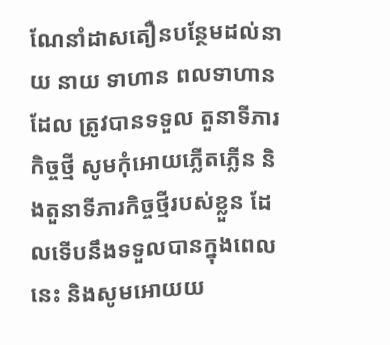ណែនាំដាសតឿនបន្ថែមដល់នាយ នាយ ទាហាន ពលទាហានដែល ត្រូវបានទទួល តួនាទីភារកិច្ចថ្មី សូមកុំអោយភ្លើតភ្លើន និងតួនាទីភារកិច្ចថ្មីរបស់ខ្លួន ដែលទើបនឹងទទួលបានក្នុងពេលនេះ និងសូមអោយយ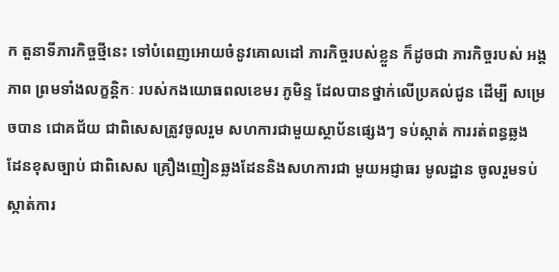ក តួនាទីភារកិច្ចថ្មីនេះ ទៅបំពេញអោយចំនូវគោលដៅ ភារកិច្ចរបស់ខ្លួន ក៏ដូចជា ភារកិច្ចរបស់ អង្គភាព ព្រមទាំងលក្ខន្តិកៈ របស់កងយោធពលខេមរ ភូមិន្ទ ដែលបានថ្នាក់លើប្រគល់ជូន ដើម្បី សម្រេចបាន ជោគជ័យ ជាពិសេសត្រូវចូលរួម សហការជាមួយស្ថាប័នផ្សេងៗ ទប់ស្កាត់ ការរត់ពន្ធឆ្លង ដែនខុសច្បាប់ ជាពិសេស គ្រឿងញៀនឆ្លងដែននិងសហការជា មួយអជ្ញាធរ មូលដ្ឋាន ចូលរួមទប់ស្កាត់ការ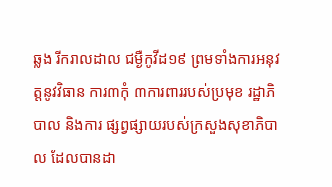ឆ្លង រីករាលដាល ជម្ងឺកូវីដ១៩ ព្រមទាំងការអនុវត្តនូវវិធាន ការ៣កុំ ៣ការពាររបស់ប្រមុខ រដ្ឋាភិបាល និងការ ផ្សព្វផ្សាយរបស់ក្រសួងសុខាភិបាល ដែលបានដា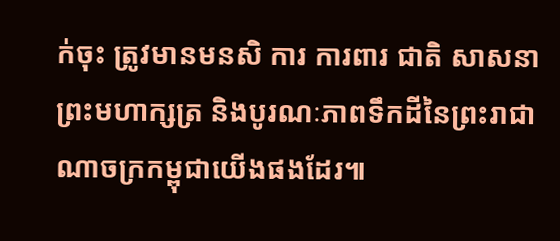ក់ចុះ ត្រូវមានមនសិ ការ ការពារ ជាតិ សាសនា ព្រះមហាក្សត្រ និងបូរណៈភាពទឹកដីនៃព្រះរាជាណាចក្រកម្ពុជាយើងផងដែរ៕